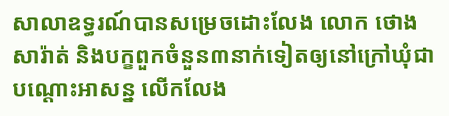សាលាឧទ្ធរណ៍បានសម្រេចដោះលែង លោក ថោង សារ៉ាត់ និងបក្ខពួកចំនួន៣នាក់ទៀតឲ្យនៅក្រៅឃុំជាបណ្តោះអាសន្ន លើកលែង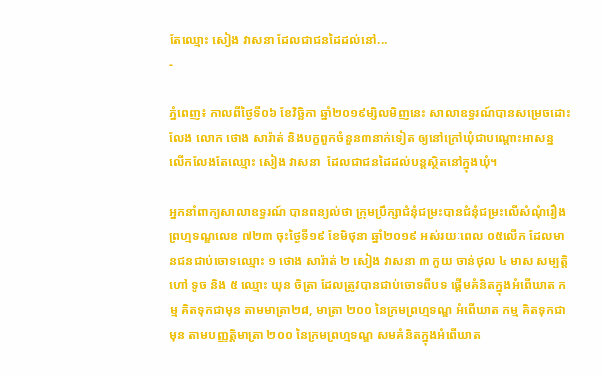តែឈ្មោះ សៀង វាសនា ដែលជាជនដៃដល់នៅ...
-

ភ្នំពេញ៖ កាលពីថ្ងៃទី០៦ ខែវិច្ឆិកា ឆ្នាំ២០១៩ម្សិលមិញនេះ សាលាឧទ្ធរណ៍បានសម្រេចដោះលែង លោក ថោង សារ៉ាត់ និងបក្ខពួកចំនួន៣នាក់ទៀត ឲ្យនៅក្រៅឃុំជាបណ្តោះអាសន្ន លើកលែងតែឈ្មោះ សៀង វាសនា  ដែលជាជនដៃដល់បន្តស្ថិតនៅក្នុងឃុំ។

អ្នកនាំពាក្យសាលាឧទ្ធរណ៍ បានពន្យល់ថា ក្រុមប្រឹក្សាជំនុំជម្រះបានជំនុំជម្រះលើសំណុំរឿងព្រហ្មទណ្ឌលេខ ៧២៣ ចុះថ្ងៃទី១៩ ខែមិថុនា ឆ្នាំ២០១៩ អស់រយៈពេល ០៥លើក ដែលមានជនជាប់ចោទឈ្មោះ ១ ថោង សារ៉ាត់ ២ សៀង វាសនា ៣ កួយ ចាន់ថុល ៤ មាស សម្បត្តិ ហៅ ទូច និង ៥ ឈ្មោះ ឃុន ចិត្រា ដែលត្រូវបានជាប់ចោទពីបទ ផ្តើមគំនិតក្នុងអំពើឃាត កម្ម គិតទុកជាមុន តាមមាត្រា២៨, មាត្រា ២០០ នៃក្រមព្រហ្មទណ្ឌ អំពើឃាត កម្ម គិតទុកជាមុន តាមបញ្ញត្តិមាត្រា ២០០ នៃក្រមព្រហ្មទណ្ឌ សមគំនិតក្នុងអំពើឃាត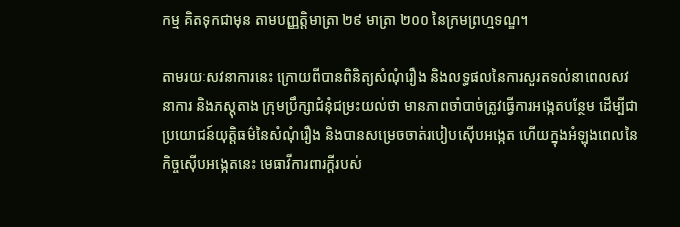កម្ម គិតទុកជាមុន តាមបញ្ញត្តិមាត្រា ២៩ មាត្រា ២០០ នៃក្រមព្រហ្មទណ្ឌ។

តាមរយៈសវនាការនេះ ក្រោយពីបានពិនិត្យសំណុំរឿង និងលទ្ធផលនៃការសួរតទល់នាពេលសវនាការ និងភស្តុតាង ក្រុមប្រឹក្សាជំនុំជម្រះយល់ថា មានភាពចាំបាច់ត្រូវធ្វើការអង្កេតបន្ថែម ដើម្បីជាប្រយោជន៍យុត្តិធម៌នៃសំណុំរឿង និងបានសម្រេចចាត់របៀបស៊ើបអង្កេត ហើយក្នុងអំឡុងពេលនៃកិច្ចស៊ើបអង្កេតនេះ មេធាវីការពារក្តីរបស់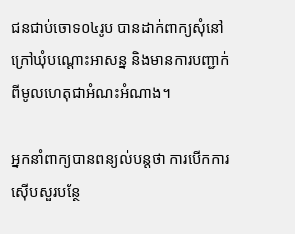ជនជាប់ចោទ០៤រូប បានដាក់ពាក្យសុំនៅក្រៅឃុំបណ្តោះអាសន្ន និងមានការបញ្ជាក់ពីមូលហេតុជាអំណះអំណាង។

អ្នកនាំពាក្យបានពន្យល់បន្តថា ការបើកការស៊ើបសួរបន្ថែ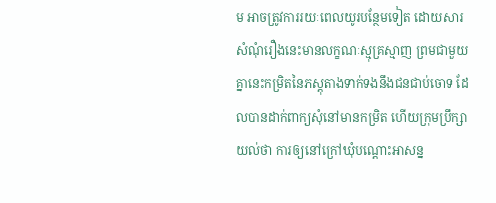ម អាចត្រូវការរយៈពេលយូរបន្ថែមទៀត ដោយសារសំណុំរឿងនេះមានលក្ខណៈស្មុគ្រស្មាញ ព្រមជាមួយគ្នានេះកម្រិតនៃភស្តុតាងទាក់ទងនឹងជនជាប់ចោទ ដែលបានដាក់ពាក្យសុំនៅមានកម្រិត ហើយក្រុមប្រឹក្សាយល់ថា ការឲ្យនៅក្រៅឃុំបណ្តោះអាសន្ន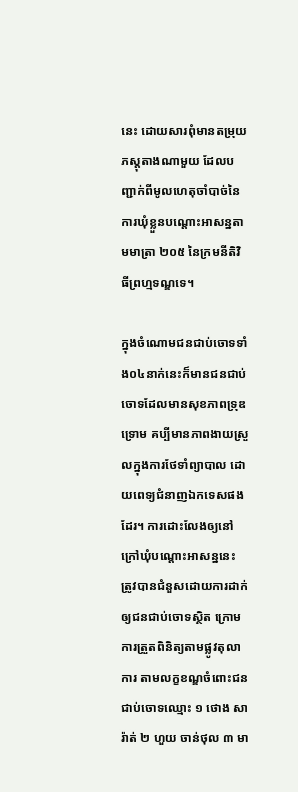នេះ ដោយសារពុំមានតម្រុយភស្តុតាងណាមួយ ដែលបញ្ជាក់ពីមូលហេតុចាំបាច់នៃការឃុំខ្លួនបណ្តោះអាសន្នតាមមាត្រា ២០៥ នៃក្រមនីតិវិធីព្រហ្មទណ្ឌទេ។

ក្នុងចំណោមជនជាប់ចោទទាំង០៤នាក់នេះក៏មានជនជាប់ចោទដែលមានសុខភាពទ្រុឌទ្រោម គប្បីមានភាពងាយស្រួលក្នុងការថែទាំព្យាបាល ដោយពេទ្យជំនាញឯកទេសផងដែរ។ ការដោះលែងឲ្យនៅក្រៅឃុំបណ្តោះអាសន្ននេះ ត្រូវបានជំនួសដោយការដាក់ឲ្យជនជាប់ចោទស្ថិត ក្រោមការត្រួតពិនិត្យតាមផ្លូវតុលាការ តាមលក្ខខណ្ឌចំពោះជនជាប់ចោទឈ្មោះ ១ ថោង សារ៉ាត់ ២ ហួយ ចាន់ថុល ៣ មា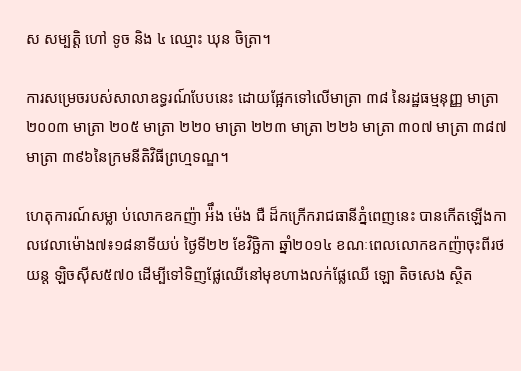ស សម្បត្តិ ហៅ ទូច និង ៤ ឈ្មោះ ឃុន ចិត្រា។

ការសម្រេចរបស់សាលាឧទ្ធរណ៍បែបនេះ ដោយផ្អែកទៅលើមាត្រា ៣៨ នៃរដ្ឋធម្មនុញ្ញ មាត្រា ២០០៣ មាត្រា ២០៥ មាត្រា ២២០ មាត្រា ២២៣ មាត្រា ២២៦ មាត្រា ៣០៧ មាត្រា ៣៨៧ មាត្រា ៣៩៦នៃក្រមនីតិវិធីព្រហ្មទណ្ឌ។

ហេតុការណ៍សម្លា ប់លោកឧកញ៉ា អ៉ឹង ម៉េង ជឺ ដ៏កក្រើករាជធានីភ្នំពេញនេះ បានកើតឡើងកាលវេលាម៉ោង៧៖១៨នាទីយប់ ថ្ងៃទី២២ ខែវិច្ឆិកា ឆ្នាំ២០១៤ ខណៈពេលលោកឧកញ៉ាចុះពីរថយន្ត ឡិចស៊ីស៥៧០ ដើម្បីទៅទិញផ្លែឈើនៅមុខហាងលក់ផ្លែឈើ ឡោ តិចសេង ស្ថិត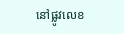នៅផ្លូវលេខ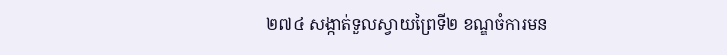២៧៤ សង្កាត់ទួលស្វាយព្រៃទី២ ខណ្ឌចំការមន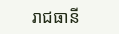រាជធានី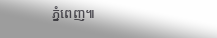ភ្នំពេញ៕